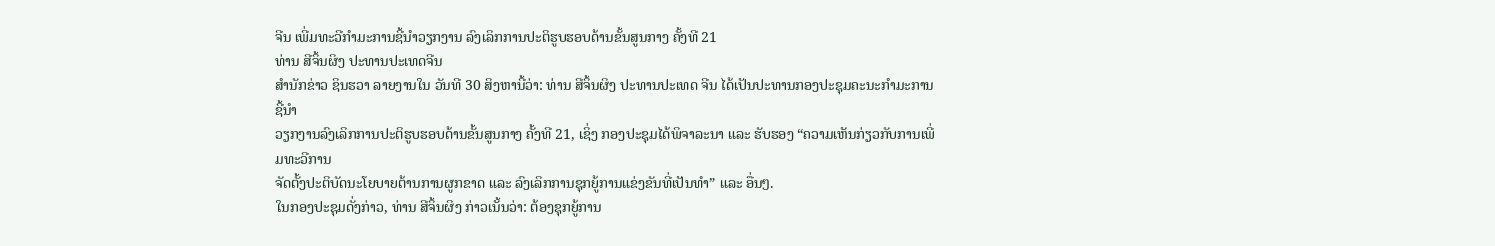ຈີນ ເພີ່ມທະວີກຳມະການຊີ້ນຳວຽກງານ ລົງເລິກການປະຕິຮູບຮອບດ້ານຂັ້ນສູນກາງ ຄັ້ງທີ 21
ທ່ານ ສີຈິ້ນຜິງ ປະທານປະເທດຈີນ
ສຳນັກຂ່າວ ຊິນຮວາ ລາຍງານໃນ ວັນທີ 30 ສິງຫານີ້ວ່າ: ທ່ານ ສີຈິ້ນຜິງ ປະທານປະເທດ ຈີນ ໄດ້ເປັນປະທານກອງປະຊຸມຄະນະກຳມະການຊີ້ນຳ
ວຽກງານລົງເລິກການປະຕິຮູບຮອບດ້ານຂັ້ນສູນກາງ ຄັ້ງທີ 21, ເຊິ່ງ ກອງປະຊຸມໄດ້ພິຈາລະນາ ແລະ ຮັບຮອງ “ຄວາມເຫັນກ່ຽວກັບການເພີ່ມທະວີການ
ຈັດຕັ້ງປະຕິບັດນະໂຍບາຍຕ້ານການຜູກຂາດ ແລະ ລົງເລິກການຊຸກຍູ້ການແຂ່ງຂັນທີ່ເປັນທຳ” ແລະ ອື່ນໆ.
ໃນກອງປະຊຸມດັ່ງກ່າວ, ທ່ານ ສີຈິ້ນຜິງ ກ່າວເນັ້ນວ່າ: ຕ້ອງຊຸກຍູ້ການ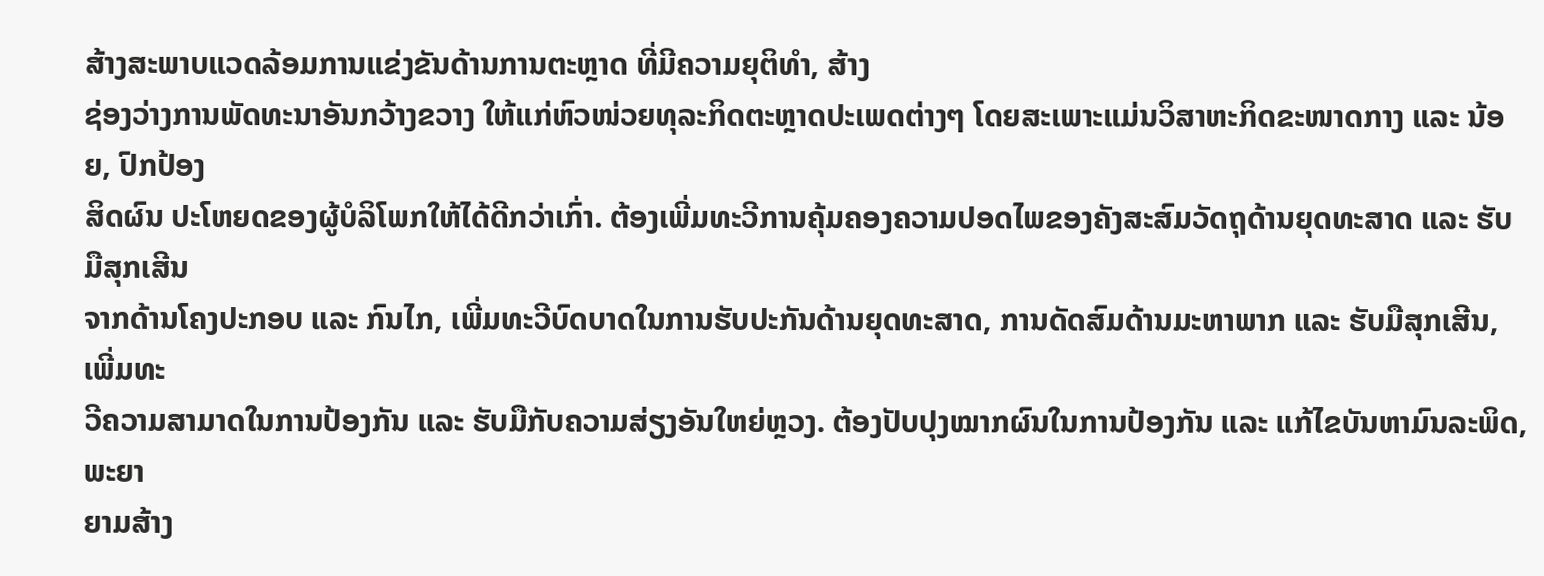ສ້າງສະພາບແວດລ້ອມການແຂ່ງຂັນດ້ານການຕະຫຼາດ ທີ່ມີຄວາມຍຸຕິທຳ, ສ້າງ
ຊ່ອງວ່າງການພັດທະນາອັນກວ້າງຂວາງ ໃຫ້ແກ່ຫົວໜ່ວຍທຸລະກິດຕະຫຼາດປະເພດຕ່າງໆ ໂດຍສະເພາະແມ່ນວິສາຫະກິດຂະໜາດກາງ ແລະ ນ້ອຍ, ປົກປ້ອງ
ສິດຜົນ ປະໂຫຍດຂອງຜູ້ບໍລິໂພກໃຫ້ໄດ້ດີກວ່າເກົ່າ. ຕ້ອງເພີ່ມທະວີການຄຸ້ມຄອງຄວາມປອດໄພຂອງຄັງສະສົມວັດຖຸດ້ານຍຸດທະສາດ ແລະ ຮັບມືສຸກເສີນ
ຈາກດ້ານໂຄງປະກອບ ແລະ ກົນໄກ, ເພີ່ມທະວີບົດບາດໃນການຮັບປະກັນດ້ານຍຸດທະສາດ, ການດັດສົມດ້ານມະຫາພາກ ແລະ ຮັບມືສຸກເສີນ, ເພີ່ມທະ
ວີຄວາມສາມາດໃນການປ້ອງກັນ ແລະ ຮັບມືກັບຄວາມສ່ຽງອັນໃຫຍ່ຫຼວງ. ຕ້ອງປັບປຸງໝາກຜົນໃນການປ້ອງກັນ ແລະ ແກ້ໄຂບັນຫາມົນລະພິດ, ພະຍາ
ຍາມສ້າງ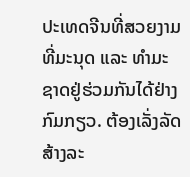ປະເທດຈີນທີ່ສວຍງາມທີ່ມະນຸດ ແລະ ທຳມະຊາດຢູ່ຮ່ວມກັນໄດ້ຢ່າງກົມກຽວ. ຕ້ອງເລັ່ງລັດສ້າງລະ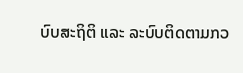ບົບສະຖິຕິ ແລະ ລະບົບຕິດຕາມກວ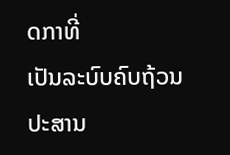ດກາທີ່
ເປັນລະບົບຄົບຖ້ວນປະສານ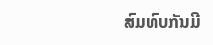ສົມທົບກັນມີ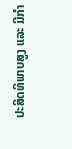ປະສິດທິພາບສູງ ແລະ ມີກຳ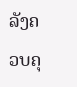ລັງຄວບຄຸ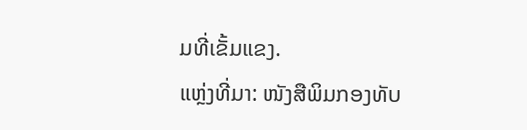ມທີ່ເຂັ້ມແຂງ.
ແຫຼ່ງທີ່ມາ: ໜັງສືພິມກອງທັບ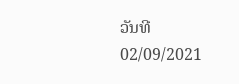ວັນທີ 02/09/2021